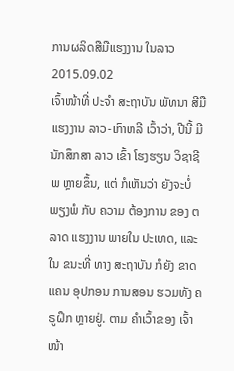ການຜລິດສືມືແຮງງານ ໃນລາວ
2015.09.02
ເຈົ້າໜ້າທີ່ ປະຈໍາ ສະຖາບັນ ພັທນາ ສີມື ແຮງງານ ລາວ-ເກົາຫລີ ເວົ້າວ່າ, ປີນີ້ ມີ ນັກສຶກສາ ລາວ ເຂົ້າ ໂຮງຮຽນ ວິຊາຊີພ ຫຼາຍຂຶ້ນ, ແຕ່ ກໍເຫັນວ່າ ຍັງຈະບໍ່ ພຽງພໍ ກັບ ຄວາມ ຕ້ອງການ ຂອງ ຕລາດ ແຮງງານ ພາຍໃນ ປະເທດ, ແລະ ໃນ ຂນະທີ່ ທາງ ສະຖາບັນ ກໍຍັງ ຂາດແຄນ ອຸປກອນ ການສອນ ຮວມທັງ ຄຣູຝຶກ ຫຼາຍຢູ່. ຕາມ ຄໍາເວົ້າຂອງ ເຈົ້າໜ້າ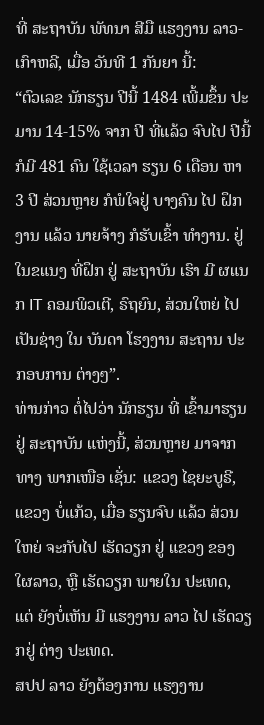ທີ່ ສະຖາບັນ ພັທນາ ສີມື ແຮງງານ ລາວ-ເກົາຫລີ, ເມື່ອ ວັນທີ 1 ກັນຍາ ນີ້:
“ຕົວເລຂ ນັກຮຽນ ປີນີ້ 1484 ເພີ້ມຂຶ້ນ ປະມານ 14-15% ຈາກ ປີ ທີ່ແລ້ວ ຈົບໄປ ປີນີ້ ກໍມີ 481 ຄົນ ໃຊ້ເວລາ ຮຽນ 6 ເດືອນ ຫາ 3 ປີ ສ່ວນຫຼາຍ ກໍພໍໃຈຢູ່ ບາງຄົນ ໄປ ຝຶກງານ ແລ້ວ ນາຍຈ້າງ ກໍຮັບເຂົ້າ ທໍາງານ. ຢູ່ ໃນຂແນງ ທີ່ຝຶກ ຢູ່ ສະຖາບັນ ເຮົາ ມີ ຜແນກ IT ຄອມພິວເຕີ, ຣົຖຍົນ, ສ່ວນໃຫຍ່ ໄປ ເປັນຊ່າງ ໃນ ບັນດາ ໂຮງງານ ສະຖານ ປະກອບການ ຕ່າງໆ”.
ທ່ານກ່າວ ຕໍ່ໄປວ່າ ນັກຮຽນ ທີ່ ເຂົ້າມາຮຽນ ຢູ່ ສະຖາບັນ ແຫ່ງນີ້, ສ່ວນຫຼາຍ ມາຈາກ ທາງ ພາກເໜືອ ເຊັ່ນ: ແຂວງ ໄຊຍະບູຣີ, ແຂວງ ບໍ່ແກ້ວ, ເມື່ອ ຮຽນຈົບ ແລ້ວ ສ່ວນໃຫຍ່ ຈະກັບໄປ ເຮັດວຽກ ຢູ່ ແຂວງ ຂອງ ໃຜລາວ, ຫຼື ເຮັດວຽກ ພາຍໃນ ປະເທດ, ແຕ່ ຍັງບໍ່ເຫັນ ມີ ແຮງງານ ລາວ ໄປ ເຮັດວຽກຢູ່ ຕ່າງ ປະເທດ.
ສປປ ລາວ ຍັງຕ້ອງການ ແຮງງານ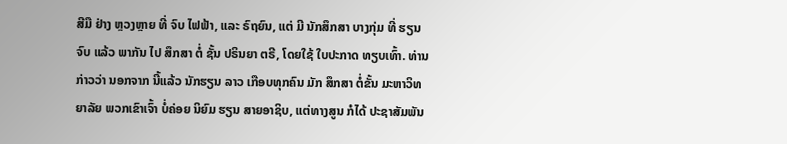ສີມື ຢ່າງ ຫຼວງຫຼາຍ ທີ່ ຈົບ ໄຟຟ້າ, ແລະ ຣົຖຍົນ, ແຕ່ ມີ ນັກສຶກສາ ບາງກຸ່ມ ທີ່ ຮຽນຈົບ ແລ້ວ ພາກັນ ໄປ ສຶກສາ ຕໍ່ ຊັ້ນ ປຣິນຍາ ຕຣີ, ໂດຍໃຊ້ ໃບປະກາດ ທຽບເທົ້າ. ທ່ານ ກ່າວວ່າ ນອກຈາກ ນີ້ແລ້ວ ນັກຮຽນ ລາວ ເກືອບທຸກຄົນ ມັກ ສຶກສາ ຕໍ່ຂັ້ນ ມະຫາວິທຍາລັຍ ພວກເຂົາເຈົ້າ ບໍ່ຄ່ອຍ ນິຍົມ ຮຽນ ສາຍອາຊິບ, ແຕ່ທາງສູນ ກໍໄດ້ ປະຊາສັມພັນ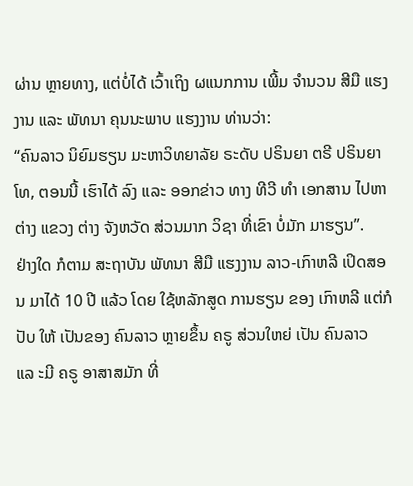ຜ່ານ ຫຼາຍທາງ, ແຕ່ບໍ່ໄດ້ ເວົ້າເຖິງ ຜແນກການ ເພີ້ມ ຈໍານວນ ສີມື ແຮງງານ ແລະ ພັທນາ ຄຸນນະພາບ ແຮງງານ ທ່ານວ່າ:
“ຄົນລາວ ນິຍົມຮຽນ ມະຫາວິທຍາລັຍ ຣະດັບ ປຣິນຍາ ຕຣີ ປຣິນຍາ ໂທ, ຕອນນີ້ ເຮົາໄດ້ ລົງ ແລະ ອອກຂ່າວ ທາງ ທີວີ ທໍາ ເອກສານ ໄປຫາຕ່າງ ແຂວງ ຕ່າງ ຈັງຫວັດ ສ່ວນມາກ ວິຊາ ທີ່ເຂົາ ບໍ່ມັກ ມາຮຽນ”.
ຢ່າງໃດ ກໍຕາມ ສະຖາບັນ ພັທນາ ສີມື ແຮງງານ ລາວ-ເກົາຫລີ ເປິດສອນ ມາໄດ້ 10 ປີ ແລ້ວ ໂດຍ ໃຊ້ຫລັກສູດ ການຮຽນ ຂອງ ເກົາຫລີ ແຕ່ກໍປັບ ໃຫ້ ເປັນຂອງ ຄົນລາວ ຫຼາຍຂຶ້ນ ຄຣູ ສ່ວນໃຫຍ່ ເປັນ ຄົນລາວ ແລ ະມີ ຄຣູ ອາສາສມັກ ທີ່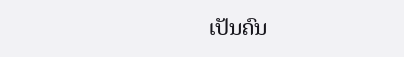ເປັນຄົນ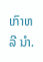ເກົາຫລີ ນໍາ.